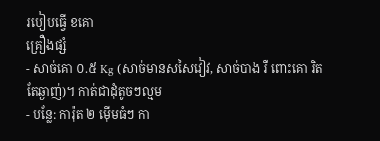របៀបធ្វើ ខគោ
គ្រឿងផ្សំ
- សាច់គោ ០.៥ Kg (សាច់មានសសៃវៀវ, សាច់បាង រឺ ពោះគោ រិតតែឆ្ងាញ់)។ កាត់ជាដុំតូចៗល្មម
- បន្លែ: ការ៉ុត ២ ម៉ើមធំៗ កា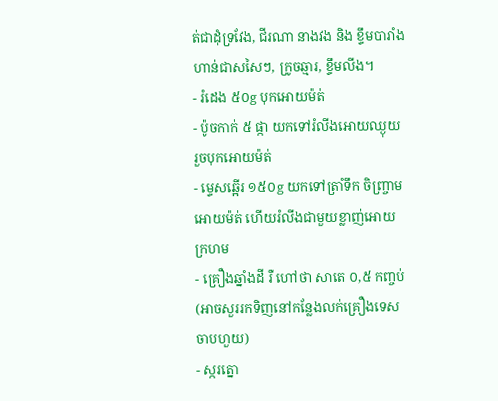ត់ជាដុំទ្រវែង, ជីរណា នាងវង និង ខ្ទឹមបារាំងហាន់ជាសសៃៗ, ក្រូចឆ្មារ, ខ្ទឹមលីង។
- រំដេង ៥០g បុកអោយម៉ត់
- ប៉ូចកាក់ ៥ ផ្កា យកទៅរំលីងអោយឈ្ងុយ រួចបុកអោយម៉ត់
- ម្ទេសឆ្អើរ ១៥០g យកទៅត្រាំទឹក ចិញ្ច្រាមអោយម៉ត់ ហើយរំលីងជាមួយខ្លាញ់អោយក្រហម
- គ្រឿងឆ្នាំងដី រឺ ហៅថា សាតេ ០,៥ កញ្ចប់ (អាចសួររកទិញនៅកន្លែងលក់គ្រឿងទេស ចាបហួយ)
- ស្ករត្នោ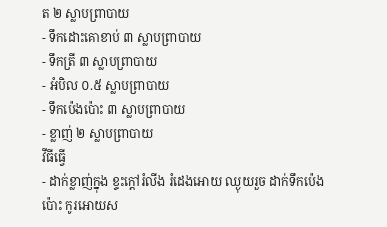ត ២ ស្លាបព្រាបាយ
- ទឹកដោះគោខាប់ ៣ ស្លាបព្រាបាយ
- ទឹកត្រី ៣ ស្លាបព្រាបាយ
- អំបិល ០.៥ ស្លាបព្រាបាយ
- ទឹកប៉េងប៉ោះ ៣ ស្លាបព្រាបាយ
- ខ្លាញ់ ២ ស្លាបព្រាបាយ
វីធីធ្វើ
- ដាក់ខ្លាញ់ក្នុង ខ្ទះក្តៅរំលីង រំដេងអោយ ឈ្ងុយរួច ដាក់ទឹកប៉េងប៉ោះ កូរអោយស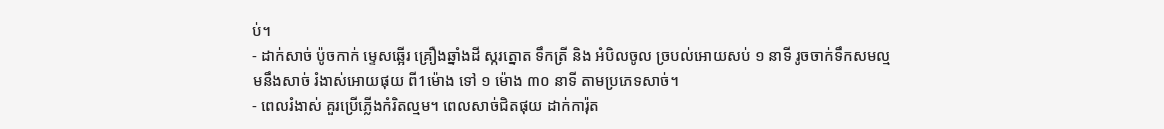ប់។
- ដាក់សាច់ ប៉ូចកាក់ ម្ទេសឆ្អើរ គ្រឿងឆ្នាំងដី ស្ករត្នោត ទឹកត្រី និង អំបិលចូល ច្របល់អោយសប់ ១ នាទី រូចចាក់ទឹកសមល្មមនឹងសាច់ រំងាស់អោយផុយ ពី1ម៉ោង ទៅ ១ ម៉ោង ៣០ នាទី តាមប្រភេទសាច់។
- ពេលរំងាស់ គួរប្រើភ្លើងកំរិតល្មម។ ពេលសាច់ជិតផុយ ដាក់ការ៉ុត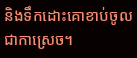និងទឹកដោះគោខាប់ចូលជាកាស្រេច។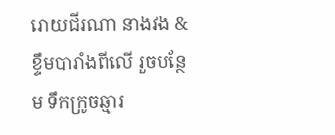រោយជីរណា នាងវង & ខ្ទឹមបារាំងពីលើ រួចបន្ថែម ទឹកក្រូចឆ្មារ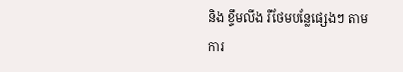និង ខ្ទឹមលីង រឺថែមបន្លែផ្សេងៗ តាមការ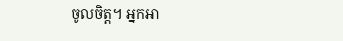ចូលចិត្ត។ អ្នកអា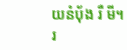យនំប័ុង រឺ មី។
រ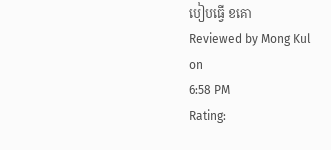បៀបធ្វើ ខគោ
Reviewed by Mong Kul
on
6:58 PM
Rating: